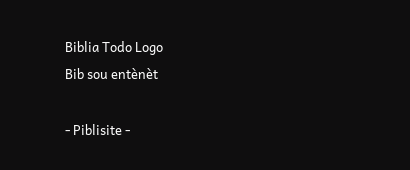Biblia Todo Logo
Bib sou entènèt

- Piblisite -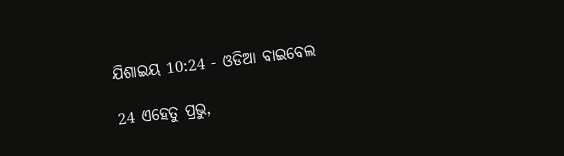ଯିଶାଇୟ 10:24 - ଓଡିଆ ବାଇବେଲ

24 ଏହେତୁ ପ୍ରଭୁ,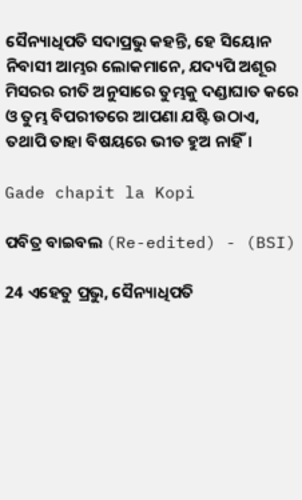ସୈନ୍ୟାଧିପତି ସଦାପ୍ରଭୁ କହନ୍ତି, ହେ ସିୟୋନ ନିବାସୀ ଆମ୍ଭର ଲୋକମାନେ, ଯଦ୍ୟପି ଅଶୂର ମିସରର ରୀତି ଅନୁସାରେ ତୁମ୍ଭକୁ ଦଣ୍ଡାଘାତ କରେ ଓ ତୁମ୍ଭ ବିପରୀତରେ ଆପଣା ଯଷ୍ଟି ଉଠାଏ, ତଥାପି ତାହା ବିଷୟରେ ଭୀତ ହୁଅ ନାହିଁ।

Gade chapit la Kopi

ପବିତ୍ର ବାଇବଲ (Re-edited) - (BSI)

24 ଏହେତୁ ପ୍ରଭୁ, ସୈନ୍ୟାଧିପତି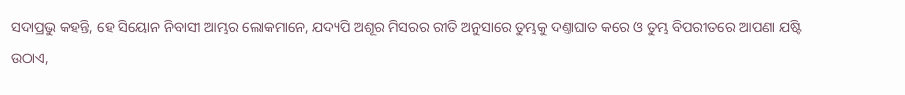ସଦାପ୍ରଭୁ କହନ୍ତି, ହେ ସିୟୋନ ନିବାସୀ ଆମ୍ଭର ଲୋକମାନେ, ଯଦ୍ୟପି ଅଶୂର ମିସରର ରୀତି ଅନୁସାରେ ତୁମ୍ଭକୁ ଦଣ୍ତାଘାତ କରେ ଓ ତୁମ୍ଭ ବିପରୀତରେ ଆପଣା ଯଷ୍ଟି ଉଠାଏ,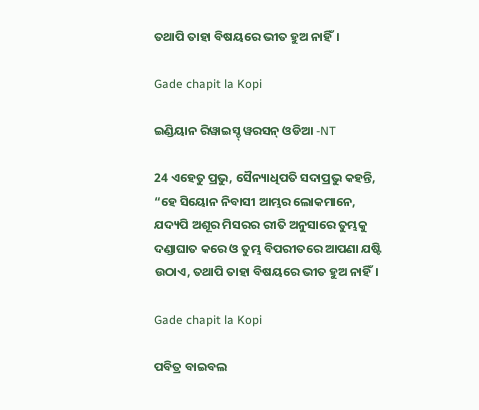ତଥାପି ତାହା ବିଷୟରେ ଭୀତ ହୁଅ ନାହିଁ।

Gade chapit la Kopi

ଇଣ୍ଡିୟାନ ରିୱାଇସ୍ଡ୍ ୱରସନ୍ ଓଡିଆ -NT

24 ଏହେତୁ ପ୍ରଭୁ, ସୈନ୍ୟାଧିପତି ସଦାପ୍ରଭୁ କହନ୍ତି, “ହେ ସିୟୋନ ନିବାସୀ ଆମ୍ଭର ଲୋକମାନେ, ଯଦ୍ୟପି ଅଶୂର ମିସରର ରୀତି ଅନୁସାରେ ତୁମ୍ଭକୁ ଦଣ୍ଡାଘାତ କରେ ଓ ତୁମ୍ଭ ବିପରୀତରେ ଆପଣା ଯଷ୍ଟି ଉଠାଏ, ତଥାପି ତାହା ବିଷୟରେ ଭୀତ ହୁଅ ନାହିଁ।

Gade chapit la Kopi

ପବିତ୍ର ବାଇବଲ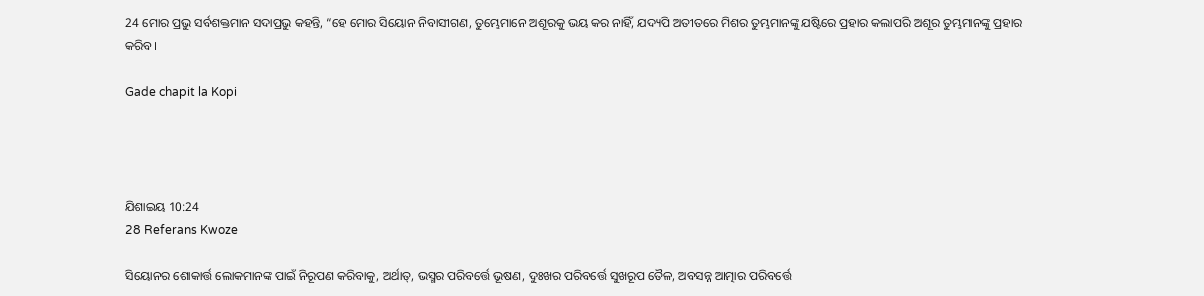24 ମୋର ପ୍ରଭୁ ସର୍ବଶକ୍ତମାନ ସଦାପ୍ରଭୁ କହନ୍ତି, “ହେ ମୋର ସିୟୋନ ନିବାସୀଗଣ, ତୁମ୍ଭେମାନେ ଅଶୂରକୁ ଭୟ କର ନାହିଁ, ଯଦ୍ୟପି ଅତୀତରେ ମିଶର ତୁମ୍ଭମାନଙ୍କୁ ଯଷ୍ଟିରେ ପ୍ରହାର କଲାପରି ଅଶୂର ତୁମ୍ଭମାନଙ୍କୁ ପ୍ରହାର କରିବ।

Gade chapit la Kopi




ଯିଶାଇୟ 10:24
28 Referans Kwoze

ସିୟୋନର ଶୋକାର୍ତ୍ତ ଲୋକମାନଙ୍କ ପାଇଁ ନିରୂପଣ କରିବାକୁ, ଅର୍ଥାତ୍‍, ଭସ୍ମର ପରିବର୍ତ୍ତେ ଭୂଷଣ, ଦୁଃଖର ପରିବର୍ତ୍ତେ ସୁଖରୂପ ତୈଳ, ଅବସନ୍ନ ଆତ୍ମାର ପରିବର୍ତ୍ତେ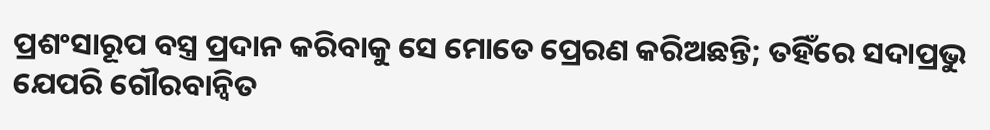ପ୍ରଶଂସାରୂପ ବସ୍ତ୍ର ପ୍ରଦାନ କରିବାକୁ ସେ ମୋତେ ପ୍ରେରଣ କରିଅଛନ୍ତି; ତହିଁରେ ସଦାପ୍ରଭୁ ଯେପରି ଗୌରବାନ୍ୱିତ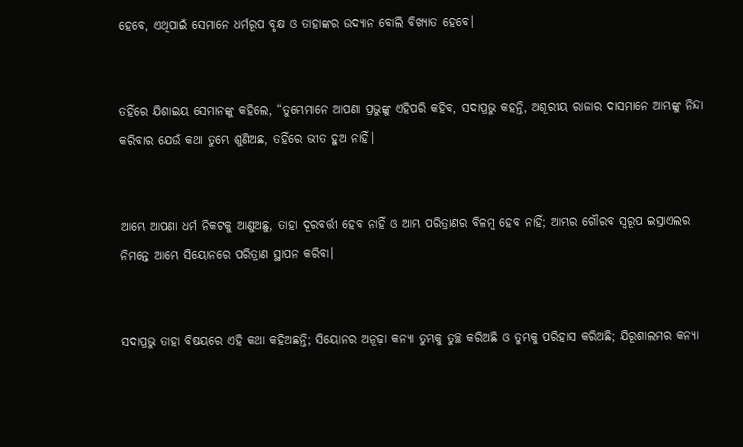ହେବେ, ଏଥିପାଇଁ ସେମାନେ ଧର୍ମରୂପ ବୃକ୍ଷ ଓ ତାହାଙ୍କର ଉଦ୍ୟାନ ବୋଲି ବିଖ୍ୟାତ ହେବେ।


ତହିଁରେ ଯିଶାଇୟ ସେମାନଙ୍କୁ କହିଲେ, “ତୁମ୍ଭେମାନେ ଆପଣା ପ୍ରଭୁଙ୍କୁ ଏହିପରି କହିବ, ସଦାପ୍ରଭୁ କହନ୍ତି, ଅଶୂରୀୟ ରାଜାର ଦାସମାନେ ଆମ୍ଭଙ୍କୁ ନିନ୍ଦା କରିବାର ଯେଉଁ କଥା ତୁମ୍ଭେ ଶୁଣିଅଛ, ତହିଁରେ ଭୀତ ହୁଅ ନାହିଁ।


ଆମ୍ଭେ ଆପଣା ଧର୍ମ ନିକଟକୁ ଆଣୁଅଛୁ, ତାହା ଦୂରବର୍ତ୍ତୀ ହେବ ନାହିଁ ଓ ଆମ୍ଭ ପରିତ୍ରାଣର ବିଳମ୍ବ ହେବ ନାହିଁ; ଆମ୍ଭର ଗୌରବ ସ୍ୱରୂପ ଇସ୍ରାଏଲର ନିମନ୍ତେ ଆମ୍ଭେ ସିୟୋନରେ ପରିତ୍ରାଣ ସ୍ଥାପନ କରିବା।


ସଦାପ୍ରଭୁ ତାହା ବିଷୟରେ ଏହି କଥା କହିଅଛନ୍ତି; ସିୟୋନର ଅନୂଢ଼ା କନ୍ୟା ତୁମ୍ଭକୁ ତୁଚ୍ଛ କରିଅଛି ଓ ତୁମ୍ଭକୁ ପରିହାସ କରିଅଛି; ଯିରୂଶାଲମର କନ୍ୟା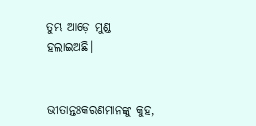ତୁମ୍ଭ ଆଡ଼େ ମୁଣ୍ଡ ହଲାଇଅଛି।


ଭୀତାନ୍ତଃକରଣମାନଙ୍କୁ କୁହ,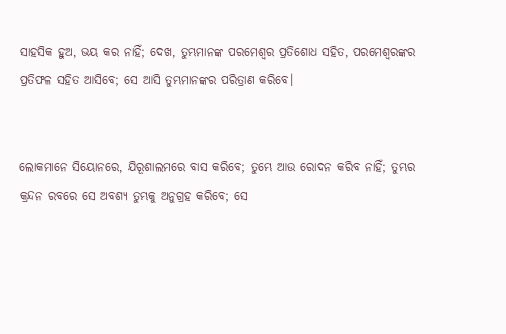ସାହସିକ ହୁଅ, ଭୟ କର ନାହିଁ; ଦେଖ, ତୁମ୍ଭମାନଙ୍କ ପରମେଶ୍ୱର ପ୍ରତିଶୋଧ ସହିତ, ପରମେଶ୍ୱରଙ୍କର ପ୍ରତିଫଳ ସହିତ ଆସିବେ; ସେ ଆସି ତୁମ୍ଭମାନଙ୍କର ପରିତ୍ରାଣ କରିବେ।


ଲୋକମାନେ ସିୟୋନରେ, ଯିରୂଶାଲମରେ ବାସ କରିବେ; ତୁମ୍ଭେ ଆଉ ରୋଦନ କରିବ ନାହିଁ; ତୁମ୍ଭର କ୍ରନ୍ଦନ ରବରେ ସେ ଅବଶ୍ୟ ତୁମ୍ଭକୁ ଅନୁଗ୍ରହ କରିବେ; ସେ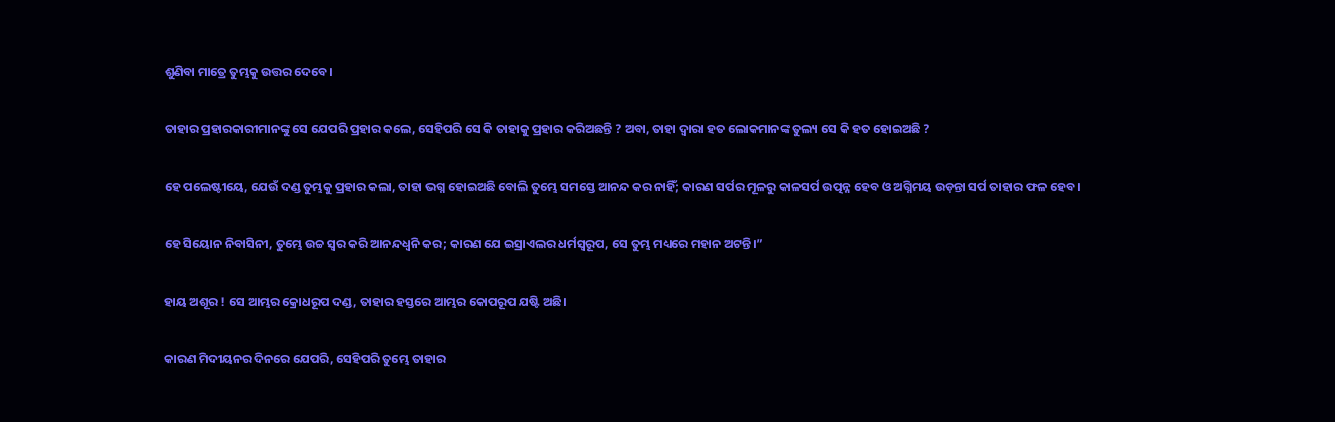ଶୁଣିବା ମାତ୍ରେ ତୁମ୍ଭକୁ ଉତ୍ତର ଦେବେ।


ତାହାର ପ୍ରହାରକାରୀମାନଙ୍କୁ ସେ ଯେପରି ପ୍ରହାର କଲେ, ସେହିପରି ସେ କି ତାହାକୁ ପ୍ରହାର କରିଅଛନ୍ତି ? ଅବା, ତାହା ଦ୍ୱାରା ହତ ଲୋକମାନଙ୍କ ତୁଲ୍ୟ ସେ କି ହତ ହୋଇଅଛି ?


ହେ ପଲେଷ୍ଟୀୟେ, ଯେଉଁ ଦଣ୍ଡ ତୁମ୍ଭକୁ ପ୍ରହାର କଲା, ତାହା ଭଗ୍ନ ହୋଇଅଛି ବୋଲି ତୁମ୍ଭେ ସମସ୍ତେ ଆନନ୍ଦ କର ନାହିଁ; କାରଣ ସର୍ପର ମୂଳରୁ କାଳସର୍ପ ଉତ୍ପନ୍ନ ହେବ ଓ ଅଗ୍ନିମୟ ଉଡ଼ନ୍ତା ସର୍ପ ତାହାର ଫଳ ହେବ।


ହେ ସିୟୋନ ନିବାସିନୀ, ତୁମ୍ଭେ ଉଚ୍ଚ ସ୍ୱର କରି ଆନନ୍ଦଧ୍ୱନି କର; କାରଣ ଯେ ଇସ୍ରାଏଲର ଧର୍ମସ୍ୱରୂପ, ସେ ତୁମ୍ଭ ମଧ୍ୟରେ ମହାନ ଅଟନ୍ତି।”


ହାୟ ଅଶୂର ! ସେ ଆମ୍ଭର କ୍ରୋଧରୂପ ଦଣ୍ଡ, ତାହାର ହସ୍ତରେ ଆମ୍ଭର କୋପରୂପ ଯଷ୍ଟି ଅଛି।


କାରଣ ମିଦୀୟନର ଦିନରେ ଯେପରି, ସେହିପରି ତୁମ୍ଭେ ତାହାର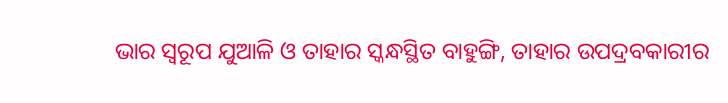ଭାର ସ୍ୱରୂପ ଯୁଆଳି ଓ ତାହାର ସ୍କନ୍ଧସ୍ଥିତ ବାହୁଙ୍ଗି, ତାହାର ଉପଦ୍ରବକାରୀର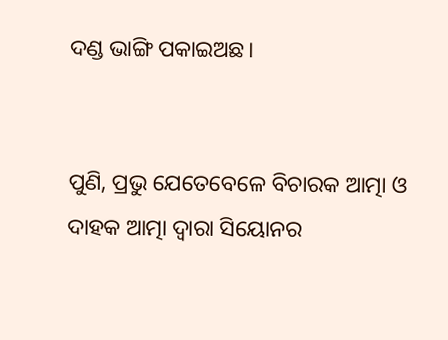ଦଣ୍ଡ ଭାଙ୍ଗି ପକାଇଅଛ।


ପୁଣି, ପ୍ରଭୁ ଯେତେବେଳେ ବିଚାରକ ଆତ୍ମା ଓ ଦାହକ ଆତ୍ମା ଦ୍ୱାରା ସିୟୋନର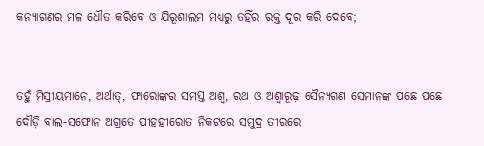କନ୍ୟାଗଣର ମଳ ଧୌତ କରିବେ ଓ ଯିରୂଶାଲମ ମଧ୍ୟରୁ ତହିଁର ରକ୍ତ ଦୂର କରି ଦେବେ;


ତହୁଁ ମିସ୍ରୀୟମାନେ, ଅର୍ଥାତ୍‍, ଫାରୋଙ୍କର ସମସ୍ତ ଅଶ୍ୱ, ରଥ ଓ ଅଶ୍ୱାରୂଢ଼ ସୈନ୍ୟଗଣ ସେମାନଙ୍କ ପଛେ ପଛେ ଦୌଡ଼ି ବାଲ-ସଫୋନ ଅଗ୍ରତେ ପୀହହୀରୋତ ନିକଟରେ ସମୁଦ୍ର ତୀରରେ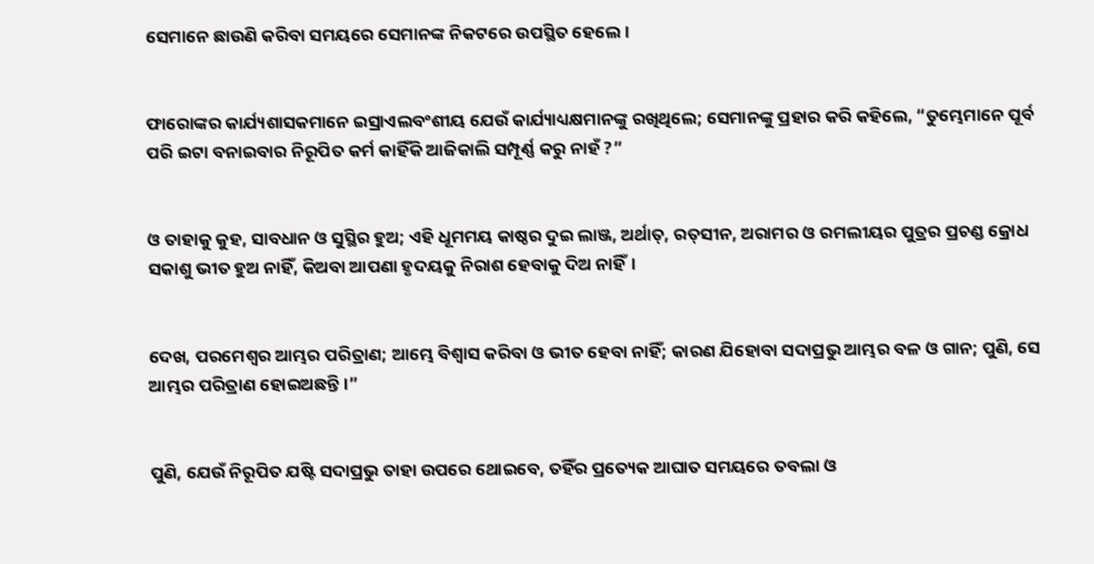ସେମାନେ ଛାଉଣି କରିବା ସମୟରେ ସେମାନଙ୍କ ନିକଟରେ ଉପସ୍ଥିତ ହେଲେ।


ଫାରୋଙ୍କର କାର୍ଯ୍ୟଶାସକମାନେ ଇସ୍ରାଏଲବଂଶୀୟ ଯେଉଁ କାର୍ଯ୍ୟାଧ୍ୟକ୍ଷମାନଙ୍କୁ ରଖିଥିଲେ; ସେମାନଙ୍କୁ ପ୍ରହାର କରି କହିଲେ, “ତୁମ୍ଭେମାନେ ପୂର୍ବ ପରି ଇଟା ବନାଇବାର ନିରୂପିତ କର୍ମ କାହିଁକି ଆଜିକାଲି ସମ୍ପୂର୍ଣ୍ଣ କରୁ ନାହଁ ?”


ଓ ତାହାକୁ କୁହ, ସାବଧାନ ଓ ସୁସ୍ଥିର ହୁଅ; ଏହି ଧୂମମୟ କାଷ୍ଠର ଦୁଇ ଲାଞ୍ଜ, ଅର୍ଥାତ୍‍, ରତ୍‍ସୀନ, ଅରାମର ଓ ରମଲୀୟର ପୁତ୍ରର ପ୍ରଚଣ୍ଡ କ୍ରୋଧ ସକାଶୁ ଭୀତ ହୁଅ ନାହିଁ, କିଅବା ଆପଣା ହୃଦୟକୁ ନିରାଶ ହେବାକୁ ଦିଅ ନାହିଁ।


ଦେଖ, ପରମେଶ୍ୱର ଆମ୍ଭର ପରିତ୍ରାଣ; ଆମ୍ଭେ ବିଶ୍ୱାସ କରିବା ଓ ଭୀତ ହେବା ନାହିଁ; କାରଣ ଯିହୋବା ସଦାପ୍ରଭୁ ଆମ୍ଭର ବଳ ଓ ଗାନ; ପୁଣି, ସେ ଆମ୍ଭର ପରିତ୍ରାଣ ହୋଇଅଛନ୍ତି।”


ପୁଣି, ଯେଉଁ ନିରୂପିତ ଯଷ୍ଟି ସଦାପ୍ରଭୁ ତାହା ଉପରେ ଥୋଇବେ, ତହିଁର ପ୍ରତ୍ୟେକ ଆଘାତ ସମୟରେ ତବଲା ଓ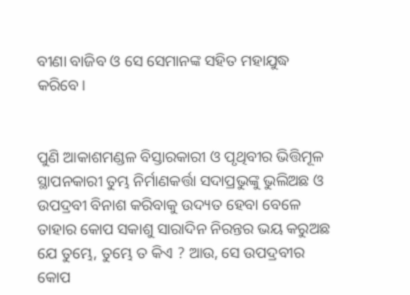ବୀଣା ବାଜିବ ଓ ସେ ସେମାନଙ୍କ ସହିତ ମହାଯୁଦ୍ଧ କରିବେ।


ପୁଣି ଆକାଶମଣ୍ଡଳ ବିସ୍ତାରକାରୀ ଓ ପୃଥିବୀର ଭିତ୍ତିମୂଳ ସ୍ଥାପନକାରୀ ତୁମ୍ଭ ନିର୍ମାଣକର୍ତ୍ତା ସଦାପ୍ରଭୁଙ୍କୁ ଭୁଲିଅଛ ଓ ଉପଦ୍ରବୀ ବିନାଶ କରିବାକୁ ଉଦ୍ୟତ ହେବା ବେଳେ ତାହାର କୋପ ସକାଶୁ ସାରାଦିନ ନିରନ୍ତର ଭୟ କରୁଅଛ ଯେ ତୁମ୍ଭେ, ତୁମ୍ଭେ ତ କିଏ ? ଆଉ, ସେ ଉପଦ୍ରବୀର କୋପ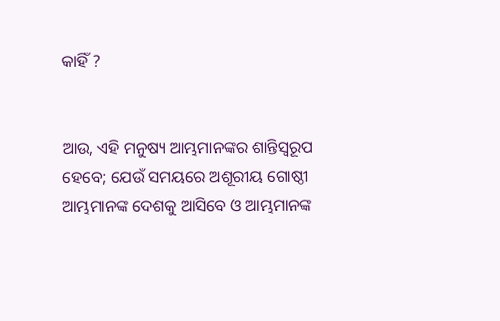କାହିଁ ?


ଆଉ, ଏହି ମନୁଷ୍ୟ ଆମ୍ଭମାନଙ୍କର ଶାନ୍ତିସ୍ୱରୂପ ହେବେ; ଯେଉଁ ସମୟରେ ଅଶୂରୀୟ ଗୋଷ୍ଠୀ ଆମ୍ଭମାନଙ୍କ ଦେଶକୁ ଆସିବେ ଓ ଆମ୍ଭମାନଙ୍କ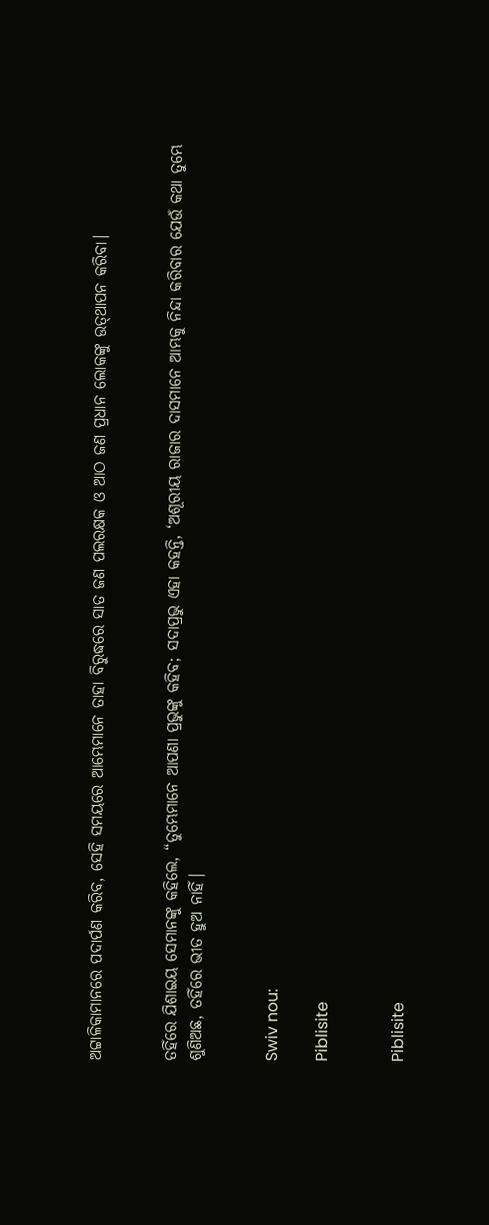ଅଟ୍ଟାଳିକାମାନରେ ପଦାର୍ପଣ କରିବ, ସେହି ସମୟରେ ଆମ୍ଭେମାନେ ତାହା ବିରୁଦ୍ଧରେ ସାତ ଜଣ ପଲରକ୍ଷକ ଓ ଆଠ ଜଣ ପ୍ରଧାନ ଲୋକଙ୍କୁ ଉତ୍‍ଥାପନ କରିବା।


ତହିଁରେ ଯିଶାଇୟ ସେମାନଙ୍କୁ କହିଲେ, “ତୁମ୍ଭେମାନେ ଆପଣା ପ୍ରଭୁଙ୍କୁ କହିବ; ସଦାପ୍ରଭୁ ଏହା କହନ୍ତି, ‘ଅଶୂରୀୟ ରାଜାର ଦାସମାନେ ଆମ୍ଭକୁ ନିନ୍ଦା କରିବାର ଯେଉଁ କଥା ତୁମ୍ଭେ ଶୁଣିଅଛ, ତହିଁରେ ଭୀତ ହୁଅ ନାହିଁ।


Swiv nou:

Piblisite


Piblisite